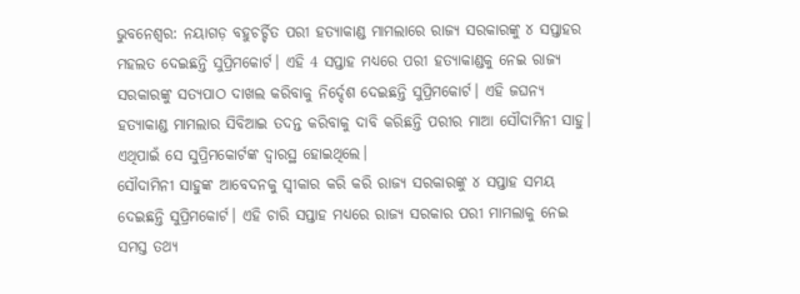ଭୁବନେଶ୍ବର: ନୟାଗଡ଼ ବହୁଚର୍ଚ୍ଚିତ ପରୀ ହତ୍ୟାକାଣ୍ଡ ମାମଲାରେ ରାଜ୍ୟ ସରକାରଙ୍କୁ ୪ ସପ୍ତାହର ମହଲତ ଦେଇଛନ୍ତି ସୁପ୍ରିମକୋର୍ଟ। ଏହି 4 ସପ୍ତାହ ମଧ୍ୟରେ ପରୀ ହତ୍ୟାକାଣ୍ଡକୁ ନେଇ ରାଜ୍ୟ ସରକାରଙ୍କୁ ସତ୍ୟପାଠ ଦାଖଲ କରିବାକୁ ନିର୍ଦ୍ଦେଶ ଦେଇଛନ୍ତି ସୁପ୍ରିମକୋର୍ଟ। ଏହି ଜଘନ୍ୟ ହତ୍ୟାକାଣ୍ଡ ମାମଲାର ସିବିଆଇ ତଦନ୍ତ କରିବାକୁ ଦାବି କରିଛନ୍ତି ପରୀର ମାଆ ସୌଦାମିନୀ ସାହୁ। ଏଥିପାଇଁ ସେ ସୁପ୍ରିମକୋର୍ଟଙ୍କ ଦ୍ବାରସ୍ଥ ହୋଇଥିଲେ।
ସୌଦାମିନୀ ସାହୁଙ୍କ ଆବେଦନକୁ ସ୍ବୀକାର କରି କରି ରାଜ୍ୟ ସରକାରଙ୍କୁ ୪ ସପ୍ତାହ ସମୟ ଦେଇଛନ୍ତି ସୁପ୍ରିମକୋର୍ଟ। ଏହି ଚାରି ସପ୍ତାହ ମଧ୍ୟରେ ରାଜ୍ୟ ସରକାର ପରୀ ମାମଲାକୁ ନେଇ ସମସ୍ତ ତଥ୍ୟ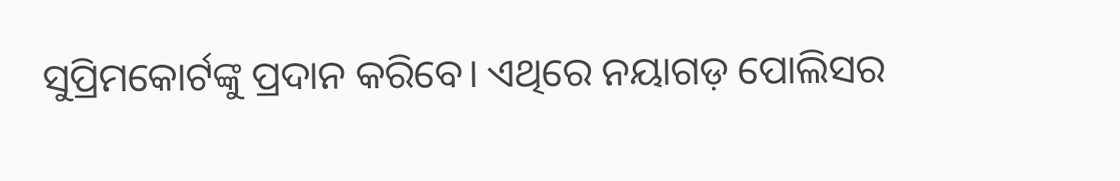ସୁପ୍ରିମକୋର୍ଟଙ୍କୁ ପ୍ରଦାନ କରିବେ। ଏଥିରେ ନୟାଗଡ଼ ପୋଲିସର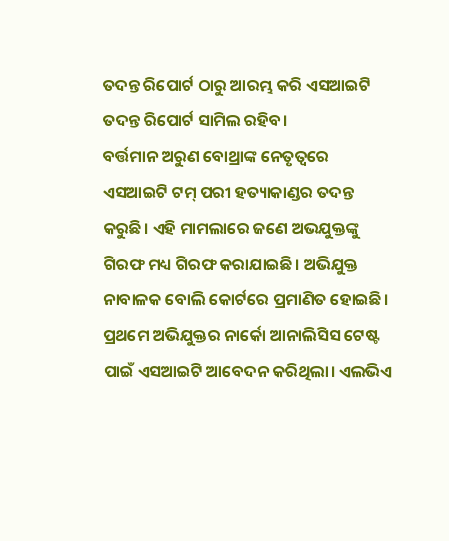ତଦନ୍ତ ରିପୋର୍ଟ ଠାରୁ ଆରମ୍ଭ କରି ଏସଆଇଟି ତଦନ୍ତ ରିପୋର୍ଟ ସାମିଲ ରହିବ।
ବର୍ତ୍ତମାନ ଅରୁଣ ବୋଥ୍ରାଙ୍କ ନେତୃତ୍ବରେ ଏସଆଇଟି ଟମ୍ ପରୀ ହତ୍ୟାକାଣ୍ଡର ତଦନ୍ତ କରୁଛି। ଏହି ମାମଲାରେ ଜଣେ ଅଭଯୁକ୍ତଙ୍କୁ ଗିରଫ ମଧ୍ୟ ଗିରଫ କରାଯାଇଛି। ଅଭିଯୁକ୍ତ ନାବାଳକ ବୋଲି କୋର୍ଟରେ ପ୍ରମାଣିତ ହୋଇଛି। ପ୍ରଥମେ ଅଭିଯୁକ୍ତର ନାର୍କୋ ଆନାଲିସିସ ଟେଷ୍ଟ ପାଇଁ ଏସଆଇଟି ଆବେଦନ କରିଥିଲା। ଏଲଭିଏ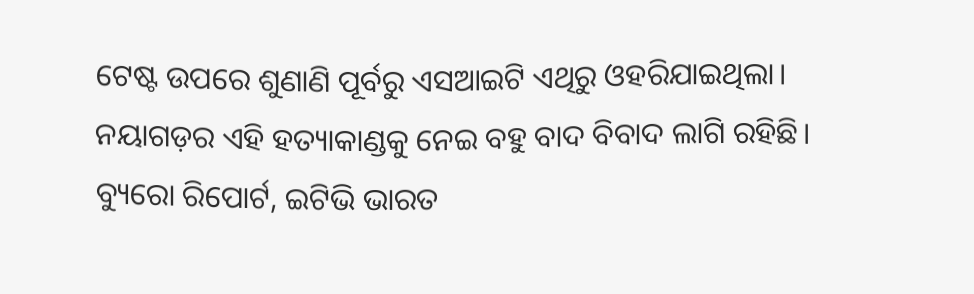ଟେଷ୍ଟ ଉପରେ ଶୁଣାଣି ପୂର୍ବରୁ ଏସଆଇଟି ଏଥିରୁ ଓହରିଯାଇଥିଲା। ନୟାଗଡ଼ର ଏହି ହତ୍ୟାକାଣ୍ଡକୁ ନେଇ ବହୁ ବାଦ ବିବାଦ ଲାଗି ରହିଛି।
ବ୍ୟୁରୋ ରିପୋର୍ଟ, ଇଟିଭି ଭାରତ